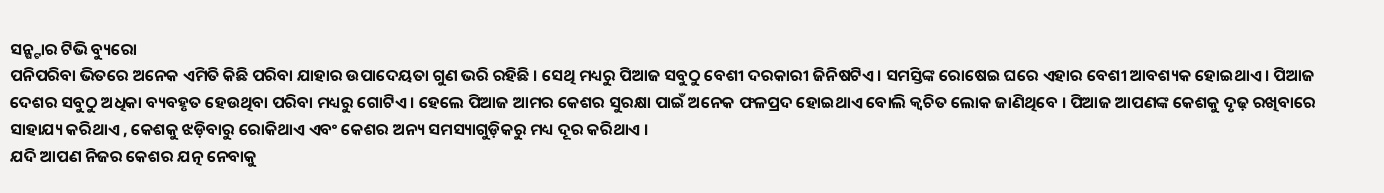ସନ୍ଷ୍ଟାର ଟିଭି ବ୍ୟୁରୋ
ପନିପରିବା ଭିତରେ ଅନେକ ଏମିତି କିଛି ପରିବା ଯାହାର ଉପାଦେୟତା ଗୁଣ ଭରି ରହିଛି । ସେଥି ମଧ୍ୟରୁ ପିଆଜ ସବୁଠୁ ବେଶୀ ଦରକାରୀ ଜିନିଷଟିଏ । ସମସ୍ତିଙ୍କ ରୋଷେଇ ଘରେ ଏହାର ବେଶୀ ଆବଶ୍ୟକ ହୋଇଥାଏ । ପିଆଜ ଦେଶର ସବୁଠୁ ଅଧିକା ବ୍ୟବହୃତ ହେଉଥିବା ପରିବା ମଧ୍ୟରୁ ଗୋଟିଏ । ହେଲେ ପିଆଜ ଆମର କେଶର ସୁରକ୍ଷା ପାଇଁ ଅନେକ ଫଳପ୍ରଦ ହୋଇଥାଏ ବୋଲି କ୍ଵଚିତ ଲୋକ ଜାଣିଥିବେ । ପିଆଜ ଆପଣଙ୍କ କେଶକୁ ଦୃଢ଼ ରଖିବାରେ ସାହାଯ୍ୟ କରିଥାଏ , କେଶକୁ ଝଡ଼ିବାରୁ ରୋକିଥାଏ ଏବଂ କେଶର ଅନ୍ୟ ସମସ୍ୟାଗୁଡ଼ିକରୁ ମଧ୍ୟ ଦୂର କରିଥାଏ ।
ଯଦି ଆପଣ ନିଜର କେଶର ଯତ୍ନ ନେବାକୁ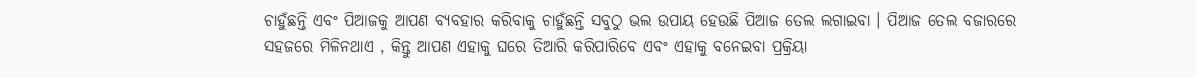ଚାହୁଁଛନ୍ତି ଏବଂ ପିଆଜକୁ ଆପଣ ବ୍ୟବହାର କରିବାକୁ ଚାହୁଁଛନ୍ତି ସବୁଠୁ ଭଲ ଉପାୟ ହେଉଛି ପିଆଜ ତେଲ ଲଗାଇବା । ପିଆଜ ତେଲ ବଜାରରେ ସହଜରେ ମିଳିନଥାଏ , କିନ୍ତୁ ଆପଣ ଏହାକୁ ଘରେ ତିଆରି କରିପାରିବେ ଏବଂ ଏହାକୁ ବନେଇବା ପ୍ରକ୍ରିୟା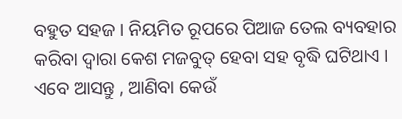ବହୁତ ସହଜ । ନିୟମିତ ରୂପରେ ପିଆଜ ତେଲ ବ୍ୟବହାର କରିବା ଦ୍ୱାରା କେଶ ମଜବୁତ୍ ହେବା ସହ ବୃଦ୍ଧି ଘଟିଥାଏ । ଏବେ ଆସନ୍ତୁ , ଆଣିବା କେଉଁ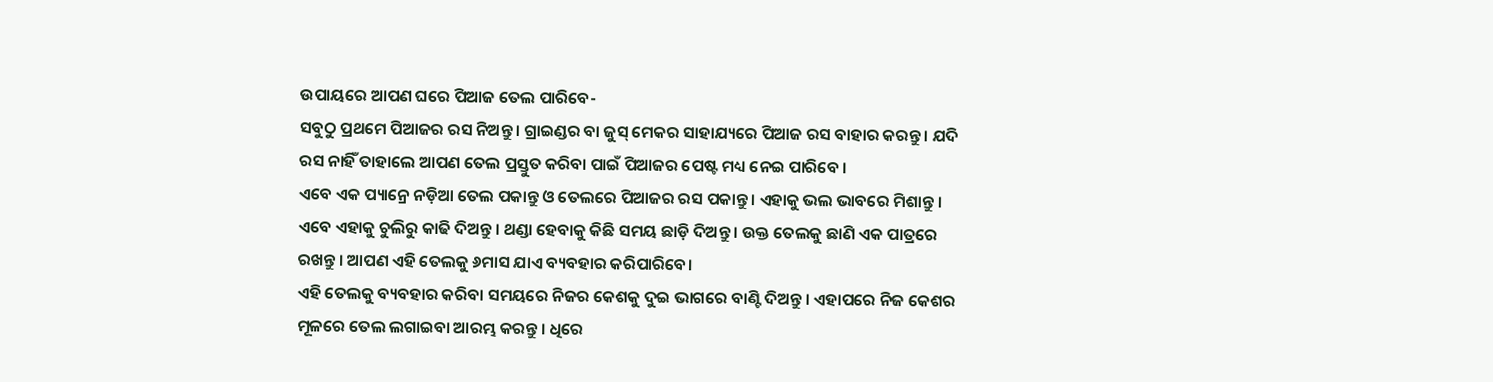ଉପାୟରେ ଆପଣ ଘରେ ପିଆଜ ତେଲ ପାରିବେ-
ସବୁଠୁ ପ୍ରଥମେ ପିଆଜର ରସ ନିଅନ୍ତୁ । ଗ୍ରାଇଣ୍ଡର ବା ଜୁସ୍ ମେକର ସାହାଯ୍ୟରେ ପିଆଜ ରସ ବାହାର କରନ୍ତୁ । ଯଦି ରସ ନାହିଁ ତାହାଲେ ଆପଣ ତେଲ ପ୍ରସ୍ତୁତ କରିବା ପାଇଁ ପିଆଜର ପେଷ୍ଟ ମଧ୍ୟ ନେଇ ପାରିବେ ।
ଏବେ ଏକ ପ୍ୟାନ୍ରେ ନଡ଼ିଆ ତେଲ ପକାନ୍ତୁ ଓ ତେଲରେ ପିଆଜର ରସ ପକାନ୍ତୁ । ଏହାକୁ ଭଲ ଭାବରେ ମିଶାନ୍ତୁ । ଏବେ ଏହାକୁ ଚୁଲିରୁ କାଢି ଦିଅନ୍ତୁ । ଥଣ୍ଡା ହେବାକୁ କିଛି ସମୟ ଛାଡ଼ି ଦିଅନ୍ତୁ । ଉକ୍ତ ତେଲକୁ ଛାଣି ଏକ ପାତ୍ରରେ ରଖନ୍ତୁ । ଆପଣ ଏହି ତେଲକୁ ୬ମାସ ଯାଏ ବ୍ୟବହାର କରିପାରିବେ।
ଏହି ତେଲକୁ ବ୍ୟବହାର କରିବା ସମୟରେ ନିଜର କେଶକୁ ଦୁଇ ଭାଗରେ ବାଣ୍ଟି ଦିଅନ୍ତୁ । ଏହାପରେ ନିଜ କେଶର ମୂଳରେ ତେଲ ଲଗାଇବା ଆରମ୍ଭ କରନ୍ତୁ । ଧିରେ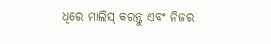ଧିରେ ମାଲିସ୍ କରନ୍ତୁ ଏବଂ ନିଜର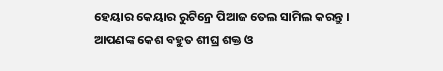ହେୟାର କେୟାର ରୁଟିନ୍ରେ ପିଆଜ ତେଲ ସାମିଲ କରନ୍ତୁ । ଆପଣଙ୍କ କେଶ ବହୁତ ଶୀଘ୍ର ଶକ୍ତ ଓ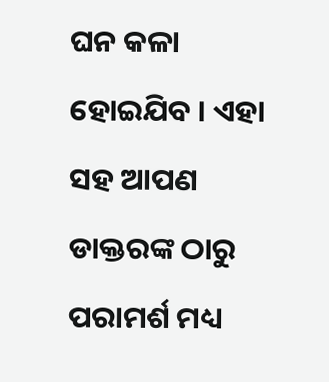ଘନ କଳା ହୋଇଯିବ । ଏହା ସହ ଆପଣ ଡାକ୍ତରଙ୍କ ଠାରୁ ପରାମର୍ଶ ମଧ୍ୟ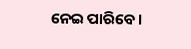ନେଇ ପାରିବେ ।